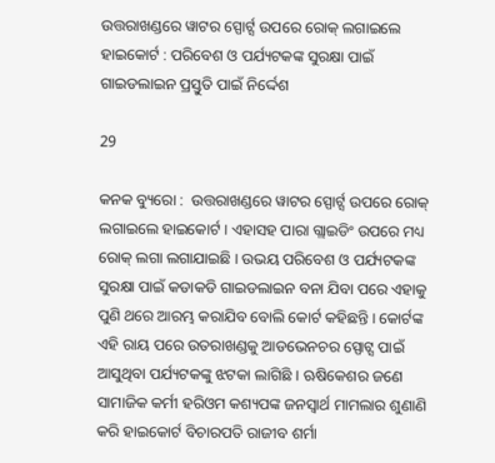ଉତ୍ତରାଖଣ୍ଡରେ ୱାଟର ସ୍ପୋର୍ଟ୍ସ ଉପରେ ରୋକ୍ ଲଗାଇଲେ ହାଇକୋର୍ଟ : ପରିବେଶ ଓ ପର୍ଯ୍ୟଟକଙ୍କ ସୁରକ୍ଷା ପାଇଁ ଗାଇଡଲାଇନ ପ୍ରସ୍ତୁତି ପାଇଁ ନିର୍ଦ୍ଦେଶ

29

କନକ ବ୍ୟୁରୋ :  ଉତ୍ତରାଖଣ୍ଡରେ ୱାଟର ସ୍ପୋର୍ଟ୍ସ ଉପରେ ରୋକ୍ ଲଗାଇଲେ ହାଇକୋର୍ଟ । ଏହାସହ ପାରା ଗ୍ଲାଇଡିଂ ଉପରେ ମଧ୍ୟ ରୋକ୍ ଲଗା ଲଗାଯାଇଛି । ଉଭୟ ପରିବେଶ ଓ ପର୍ଯ୍ୟଟକଙ୍କ ସୁରକ୍ଷା ପାଇଁ କଡାକଡି ଗାଇଡଲାଇନ ବନା ଯିବା ପରେ ଏହାକୁ ପୁଣି ଥରେ ଆରମ୍ଭ କରାଯିବ ବୋଲି କୋର୍ଟ କହିଛନ୍ତି । କୋର୍ଟଙ୍କ ଏହି ରାୟ ପରେ ଉତରାଖଣ୍ଡକୁ ଆଡଭେନଚର ସ୍ପୋଟ୍ସ ପାଇଁ ଆସୁଥିବା ପର୍ଯ୍ୟଟକଙ୍କୁ ଝଟକା ଲାଗିଛି । ଋଷିକେଶର ଜଣେ ସାମାଜିକ କର୍ମୀ ହରିଓମ କଶ୍ୟପଙ୍କ ଜନସ୍ୱାର୍ଥ ମାମଲାର ଶୁଣାଣି କରି ହାଇକୋର୍ଟ ବିଚାରପତି ରାଜୀବ ଶର୍ମା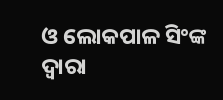ଓ ଲୋକପାଳ ସିଂଙ୍କ ଦ୍ୱାରା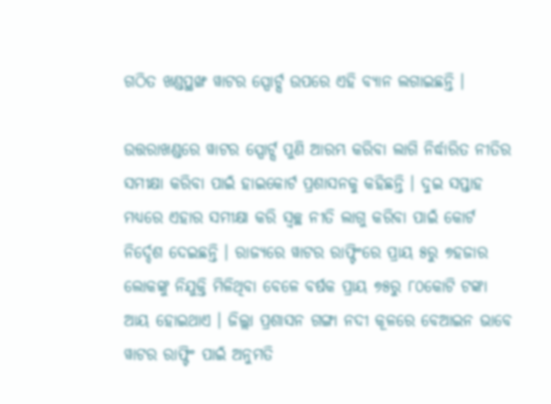ଗଠିତ ଖଣ୍ଡପ୍ଥଙ୍ଖ ୱାଟର ସ୍ପୋର୍ଟ୍ସ ଉପରେ ଏହି ବ୍ୟାନ ଲଗାଇଛନ୍ତି ।

ଉତ୍ତରାଖଣ୍ଡରେ ୱାଟର ସ୍ପୋର୍ଟ୍ସ ପୁଣି ଆରମ୍ଭ କରିବା ଲାଗି ନିର୍ଦ୍ଧାରିତ ନୀତିର ସମୀକ୍ଷା କରିବା ପାଇଁ ହାଇକୋର୍ଟ ପ୍ରଶାସନକୁ କହିଛନ୍ତି । ଦୁଇ ସପ୍ତାହ ମଧ୍ୟରେ ଏହାର ସମୀକ୍ଷା କରି ସ୍ୱଚ୍ଛ ନୀତି ଲାଗୁ କରିବା ପାଇଁ କୋର୍ଟ ନିର୍ଦ୍ଦେଶ ଦେଇଛନ୍ତି । ରାଜ୍ୟରେ ୱାଟର ରାଫ୍ଟିଂରେ ପ୍ରାୟ ୫ରୁ ୭ହଜାର ଲୋକଙ୍କୁ ନିଯୁକ୍ତି ମିଳିଥିବା ବେଳେ ବର୍ଷକ ପ୍ରାୟ ୭୫ରୁ ୮୦କୋଟି ଟଙ୍କା ଆୟ ହୋଇଥାଏ । ଜିଲ୍ଲା ପ୍ରଶାସନ ଗଙ୍ଗା ନଦୀ କୂଳରେ ବେଆଇନ ଭାବେ ୱାଟର ରାଫ୍ଟିଂ ପାଇଁ ଅନୁମତି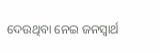ଦେଉଥିବା ନେଇ ଜନସ୍ୱାର୍ଥ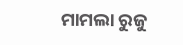ମାମଲା ରୁଜୁ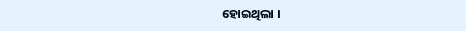ହୋଇଥିଲା ।